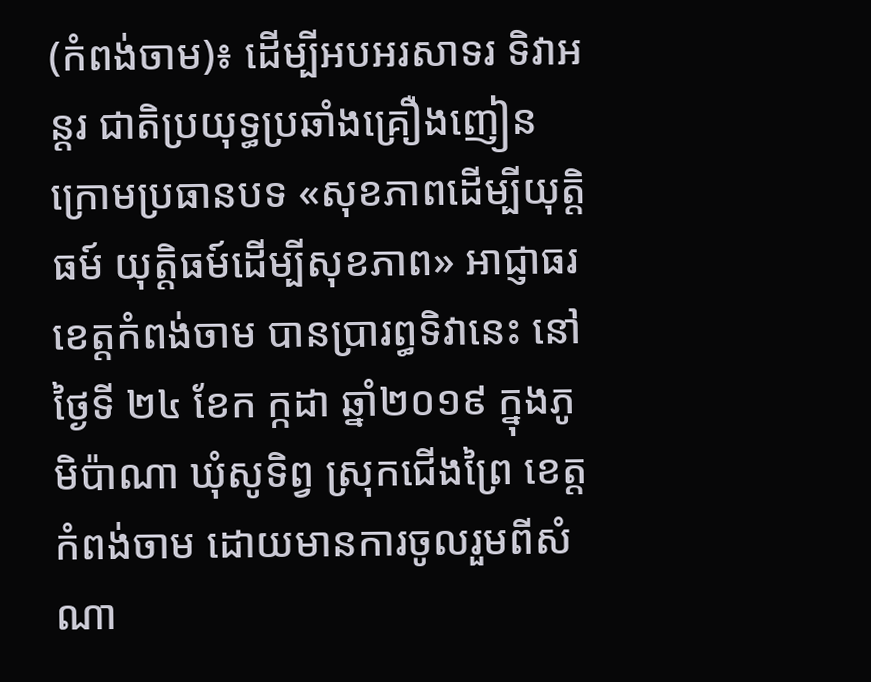(កំពង់ចាម)៖ ដើម្បីអបអរសាទរ ទិវាអន្តរ ជាតិប្រយុទ្ធប្រឆាំងគ្រឿងញៀន ក្រោមប្រធានបទ «សុខភាពដើម្បីយុត្តិធម៍ យុត្តិធម៍ដើម្បីសុខភាព» អាជ្ញាធរខេត្តកំពង់ចាម បានប្រារព្ធទិវានេះ នៅថ្ងៃទី ២៤ ខែក ក្កដា ឆ្នាំ២០១៩ ក្នុងភូមិប៉ាណា ឃុំសូទិព្វ ស្រុកជើងព្រៃ ខេត្តកំពង់ចាម ដោយមានការចូលរួមពីសំណា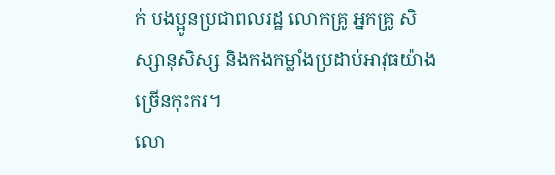ក់ បងប្អូនប្រជាពលរដ្ឋ លោកគ្រូ អ្នកគ្រូ សិស្សានុសិស្ស និងកងកម្លាំងប្រដាប់អាវុធយ៉ាងច្រើនកុះករ។
លោ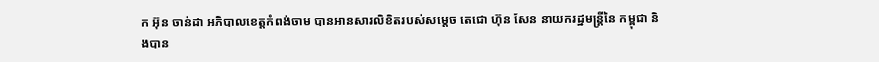ក អ៊ុន ចាន់ដា អភិបាលខេត្តកំពង់ចាម បានអានសារលិខិតរបស់សម្តេច តេជោ ហ៊ុន សែន នាយករដ្ឋមន្ត្រីនៃ កម្ពុជា និងបាន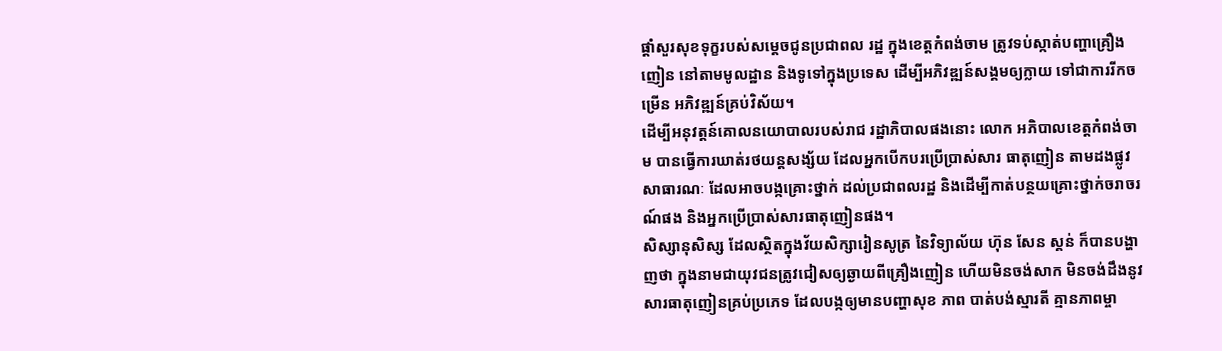ផ្តាំសួរសុខទុក្ខរបស់សម្តេចជូនប្រជាពល រដ្ឋ ក្នុងខេត្តកំពង់ចាម ត្រូវទប់ស្កាត់បញ្ហាគ្រឿងញៀន នៅតាមមូលដ្ឋាន និងទូទៅក្នុងប្រទេស ដើម្បីអភិវឌ្ឍន៍សង្គមឲ្យក្លាយ ទៅជាការរីកចម្រើន អភិវឌ្ឍន៍គ្រប់វិស័យ។
ដើម្បីអនុវត្តន៍គោលនយោបាលរបស់រាជ រដ្ឋាភិបាលផងនោះ លោក អភិបាលខេត្តកំពង់ចាម បានធ្វើការឃាត់រថយន្តសង្ស័យ ដែលអ្នកបើកបរប្រើប្រាស់សារ ធាតុញៀន តាមដងផ្លូវសាធារណៈ ដែលអាចបង្កគ្រោះថ្នាក់ ដល់ប្រជាពលរដ្ឋ និងដើម្បីកាត់បន្ថយគ្រោះថ្នាក់ចរាចរណ៍ផង និងអ្នកប្រើប្រាស់សារធាតុញៀនផង។
សិស្សានុសិស្ស ដែលស្ថិតក្នុងវ័យសិក្សារៀនសូត្រ នៃវិទ្យាល័យ ហ៊ុន សែន ស្គន់ ក៏បានបង្ហាញថា ក្នុងនាមជាយុវជនត្រូវជៀសឲ្យឆ្ងាយពីគ្រឿងញៀន ហើយមិនចង់សាក មិនចង់ដឹងនូវសារធាតុញៀនគ្រប់ប្រភេទ ដែលបង្កឲ្យមានបញ្ហាសុខ ភាព បាត់បង់ស្មារតី គ្មានភាពម្ចា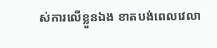ស់ការលើខ្លួនឯង ខាតបង់ពេលវេលា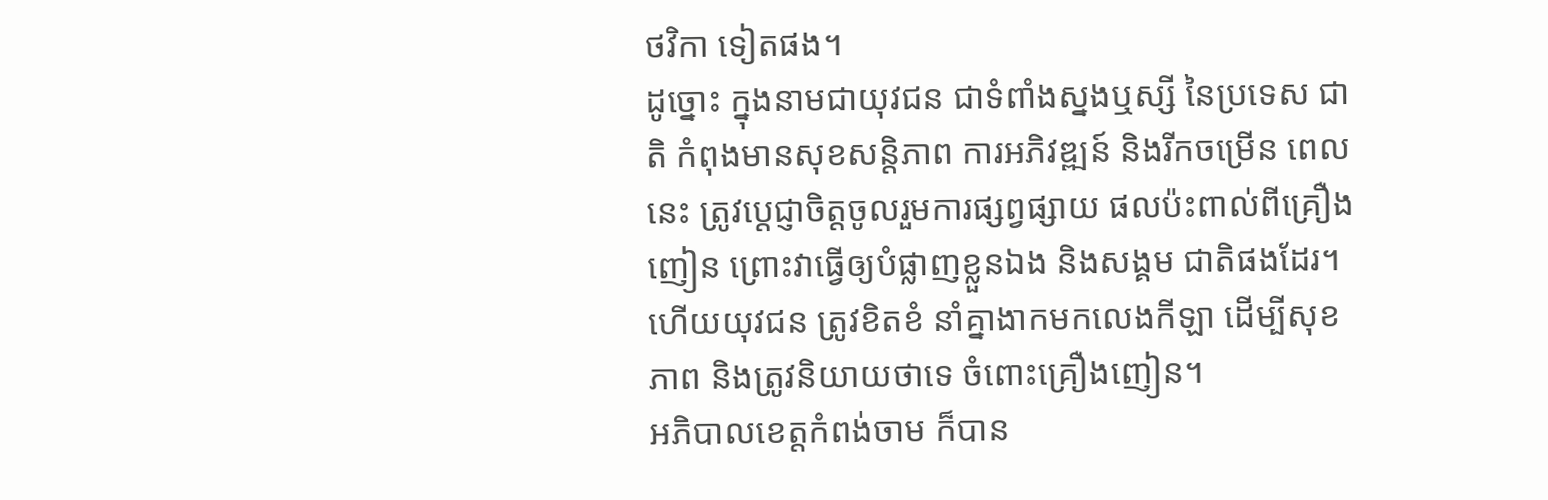ថវិកា ទៀតផង។
ដូច្នោះ ក្នុងនាមជាយុវជន ជាទំពាំងស្នងឬស្សី នៃប្រទេស ជាតិ កំពុងមានសុខសន្តិភាព ការអភិវឌ្ឍន៍ និងរីកចម្រើន ពេលនេះ ត្រូវបេ្តជ្ញាចិត្តចូលរួមការផ្សព្វផ្សាយ ផលប៉ះពាល់ពីគ្រឿងញៀន ព្រោះវាធ្វើឲ្យបំផ្លាញខ្លួនឯង និងសង្គម ជាតិផងដែរ។ ហើយយុវជន ត្រូវខិតខំ នាំគ្នាងាកមកលេងកីឡា ដើម្បីសុខភាព និងត្រូវនិយាយថាទេ ចំពោះគ្រឿងញៀន។
អភិបាលខេត្តកំពង់ចាម ក៏បាន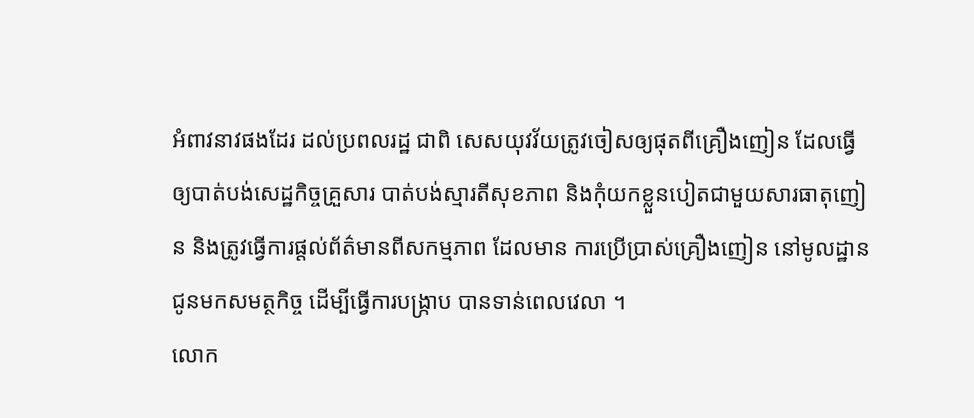អំពាវនាវផងដែរ ដល់ប្រពលរដ្ឋ ជាពិ សេសយុវវ័យត្រូវចៀសឲ្យផុតពីគ្រឿងញៀន ដែលធ្វើឲ្យបាត់បង់សេដ្ឋកិច្ចគ្រួសារ បាត់បង់ស្មារតីសុខភាព និងកុំយកខ្លួនបៀតជាមួយសារធាតុញៀន និងត្រូវធ្វើការផ្តល់ព័ត៌មានពីសកម្មភាព ដែលមាន ការប្រើប្រាស់គ្រឿងញៀន នៅមូលដ្ឋាន ជូនមកសមត្ថកិច្ច ដើម្បីធ្វើការបង្ក្រាប បានទាន់ពេលវេលា ។
លោក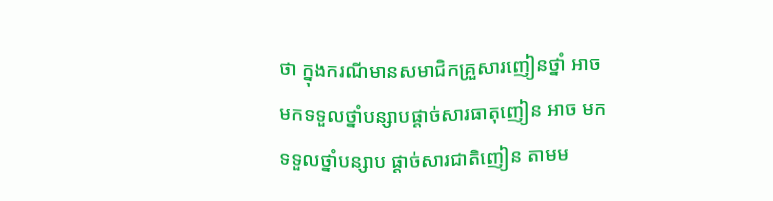ថា ក្នុងករណីមានសមាជិកគ្រួសារញៀនថ្នាំ អាចមកទទួលថ្នាំបន្សាបផ្តាច់សារធាតុញៀន អាច មកទទួលថ្នាំបន្សាប ផ្ដាច់សារជាតិញៀន តាមម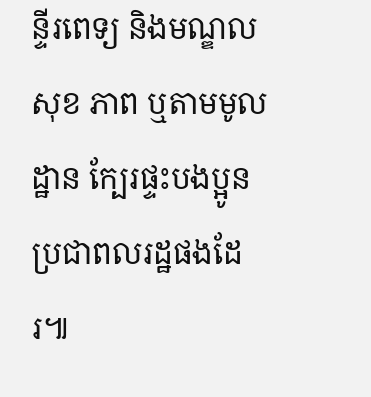ន្ទីរពេទ្យ និងមណ្ឌលសុខ ភាព ឬតាមមូលដ្ឋាន ក្បែរផ្ទះបងប្អូនប្រជាពលរដ្ឋផងដែរ៕